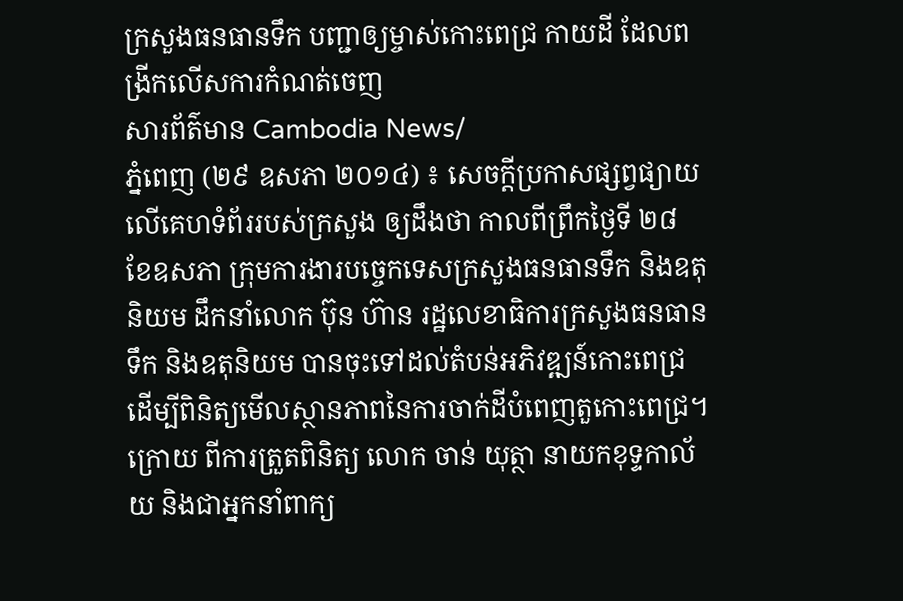ក្រសួងធនធានទឹក បញ្ជាឲ្យម្ចាស់កោះពេជ្រ កាយដី ដែលពង្រីកលើសការកំណត់ចេញ
សារព័ត៌មាន Cambodia News/
ភ្នំពេញ (២៩ ឧសភា ២០១៤) ៖ សេចក្តីប្រកាសផ្សព្វផ្យាយ លើគេហទំព័ររបស់ក្រសួង ឲ្យដឹងថា កាលពីព្រឹកថ្ងៃទី ២៨ ខែឧសភា ក្រុមការងារបច្ចេកទេសក្រសួងធនធានទឹក និងឧតុនិយម ដឹកនាំលោក ប៊ុន ហ៊ាន រដ្ឋលេខាធិការក្រសួងធនធានទឹក និងឧតុនិយម បានចុះទៅដល់តំបន់អភិវឌ្ឍន៍កោះពេជ្រ ដើម្បីពិនិត្យមើលស្ថានភាពនៃការចាក់ដីបំពេញតួកោះពេជ្រ។
ក្រោយ ពីការត្រួតពិនិត្យ លោក ចាន់ យុត្ថា នាយកខុទ្ទកាល័យ និងជាអ្នកនាំពាក្យ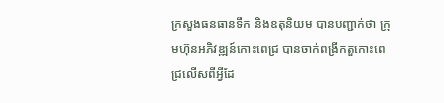ក្រសួងធនធានទឹក និងឧតុនិយម បានបញ្ជាក់ថា ក្រុមហ៊ុនអភិវឌ្ឍន៍កោះពេជ្រ បានចាក់ពង្រីកតួកោះពេជ្រលើសពីអ្វីដែ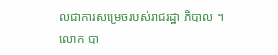លជាការសម្រេចរបស់រាជរដ្ឋា ភិបាល ។
លោក បា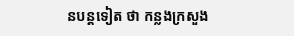នបន្តទៀត ថា កន្លងក្រសួង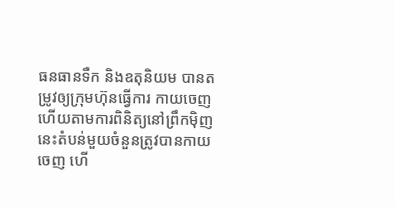ធនធានទឺក និងឧតុនិយម បានតម្រូវឲ្យក្រុមហ៊ុនធ្វើការ កាយចេញ ហើយតាមការពិនិត្យនៅព្រឹកម៉ិញនេះតំបន់មួយចំនួនត្រូវបានកាយចេញ ហើ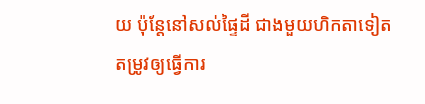យ ប៉ុន្តែនៅសល់ផ្ទៃដី ជាងមួយហិកតាទៀត តម្រូវឲ្យធ្វើការ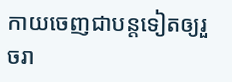កាយចេញជាបន្តទៀតឲ្យរួចរា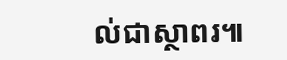ល់ជាស្ថាពរ៕